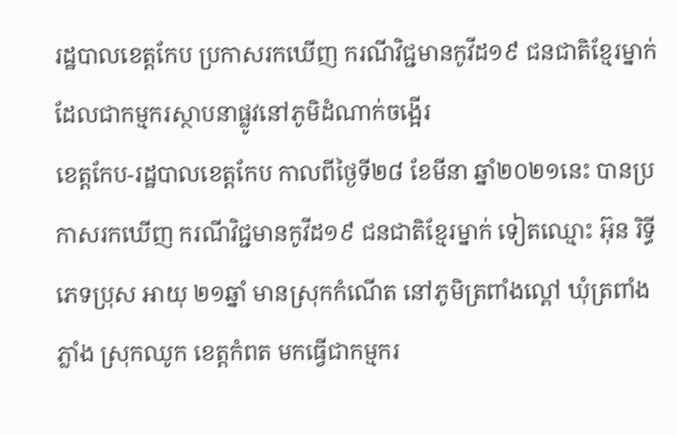រដ្ឋបាលខេត្តកែប ប្រកាសរកឃើញ ករណីវិជ្ជមានកូវីដ១៩ ជនជាតិខ្មែរម្នាក់ ដែលជាកម្មករស្ថាបនាផ្លូវនៅភូមិដំណាក់ចង្អើរ
ខេត្តកែប-រដ្ឋបាលខេត្តកែប កាលពីថ្ងៃទី២៨ ខែមីនា ឆ្នាំ២០២១នេះ បានប្រកាសរកឃើញ ករណីវិជ្ជមានកូវីដ១៩ ជនជាតិខ្មែរម្នាក់ ទៀតឈ្មោះ អ៊ុន រិទ្ធី ភេទប្រុស អាយុ ២១ឆ្នាំ មានស្រុកកំណើត នៅភូមិត្រពាំងល្ពៅ ឃុំត្រពាំងភ្លាំង ស្រុកឈូក ខេត្តកំពត មកធ្វើជាកម្មករ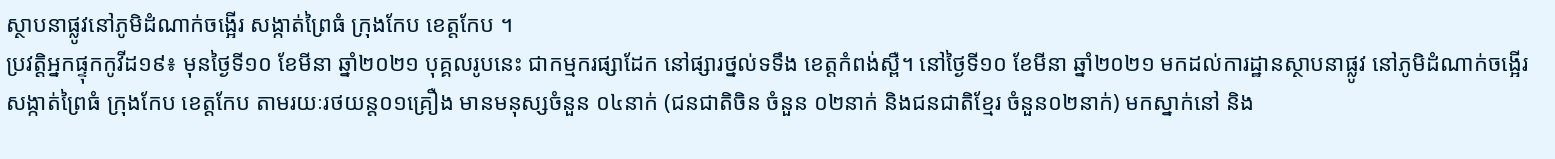ស្ថាបនាផ្លូវនៅភូមិដំណាក់ចង្អើរ សង្កាត់ព្រៃធំ ក្រុងកែប ខេត្តកែប ។
ប្រវត្តិអ្នកផ្ទុកកូវីដ១៩៖ មុនថ្ងៃទី១០ ខែមីនា ឆ្នាំ២០២១ បុគ្គលរូបនេះ ជាកម្មករផ្សាដែក នៅផ្សារថ្នល់ទទឹង ខេត្តកំពង់ស្ពឺ។ នៅថ្ងៃទី១០ ខែមីនា ឆ្នាំ២០២១ មកដល់ការដ្ឋានស្ថាបនាផ្លូវ នៅភូមិដំណាក់ចង្អើរ សង្កាត់ព្រៃធំ ក្រុងកែប ខេត្តកែប តាមរយៈរថយន្ត០១គ្រឿង មានមនុស្សចំនួន ០៤នាក់ (ជនជាតិចិន ចំនួន ០២នាក់ និងជនជាតិខ្មែរ ចំនួន០២នាក់) មកស្នាក់នៅ និង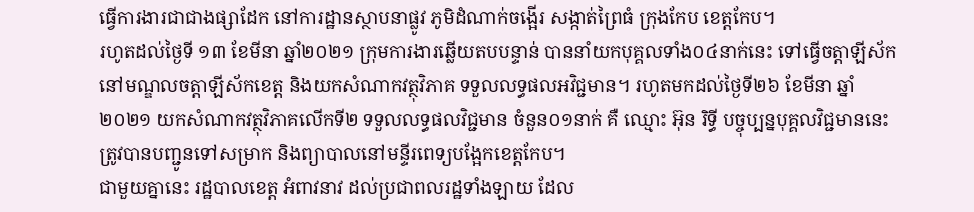ធ្វើការងារជាជាងផ្សាដែក នៅការដ្ឋានស្ថាបនាផ្លូវ ភូមិដំណាក់ចង្អើរ សង្កាត់ព្រៃធំ ក្រុងកែប ខេត្តកែប។
រហូតដល់ថ្ងៃទី ១៣ ខែមីនា ឆ្នាំ២០២១ ក្រុមការងារឆ្លើយតបបន្ទាន់ បាននាំយកបុគ្គលទាំង០៤នាក់នេះ ទៅធ្វើចត្តាឡីស័ក នៅមណ្ឌលចត្តាឡីស័កខេត្ត និងយកសំណាកវត្ថុវិភាគ ទទួលលទ្ធផលអវិជ្ជមាន។ រហូតមកដល់ថ្ងៃទី២៦ ខែមីនា ឆ្នាំ២០២១ យកសំណាកវត្ថុវិភាគលើកទី២ ទទួលលទ្ធផលវិជ្ជមាន ចំនួន០១នាក់ គឺ ឈ្មោះ អ៊ុន រិទ្ធី បច្ចុប្បន្នបុគ្គលវិជ្ជមាននេះ ត្រូវបានបញ្ជូនទៅសម្រាក និងព្យាបាលនៅមន្ទីរពេទ្យបង្អែកខេត្តកែប។
ជាមួយគ្នានេះ រដ្ឋបាលខេត្ត អំពាវនាវ ដល់ប្រជាពលរដ្ឋទាំងឡាយ ដែល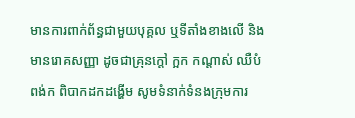មានការពាក់ព័ន្ធជាមួយបុគ្គល ឬទីតាំងខាងលើ និងមានរោគសញ្ញា ដូចជាគ្រុនក្តៅ ក្អក កណ្តាស់ ឈឺបំពង់ក ពិបាកដកដង្ហើម សូមទំនាក់ទំនងក្រុមការ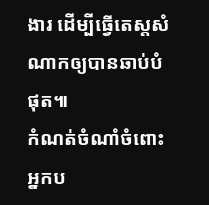ងារ ដើម្បីធ្វើតេស្តសំណាកឲ្យបានឆាប់បំផុត៕
កំណត់ចំណាំចំពោះអ្នកប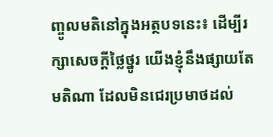ញ្ចូលមតិនៅក្នុងអត្ថបទនេះ៖ ដើម្បីរក្សាសេចក្ដីថ្លៃថ្នូរ យើងខ្ញុំនឹងផ្សាយតែមតិណា ដែលមិនជេរប្រមាថដល់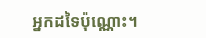អ្នកដទៃប៉ុណ្ណោះ។